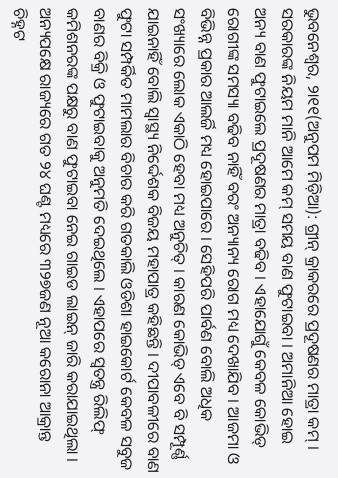ଭୁବନେଶ୍ୱର, ୨ା୧୧(ଅନୁପମ ମିଡ଼ିଆ): ଗ୍ରୀନ୍ କ୍ରାକରରେ ପ୍ରଦୂଷଣର ମାତ୍ରା କମ୍ । ସରକାରଙ୍କ ନିୟମ ମାନି ଆମେ କମ୍ ସମୟ ବାଣ ଫୁଟାଇବା । ଅମାନିଆ ହୋଇ ଅନ୍ୟ ବାଣ ଫୁଟାଇଲେ ପ୍ରଦୂଷଣର ମାତ୍ରା ବଢିବ । ଏହାଯୋଗୁଁ କେବଳ କୋଭିଡ୍ ରୋଗୀଙ୍କ ସମସ୍ୟା ବଢିବ ନାହିଁ ବରଂ ଅନ୍ୟାନ୍ୟ ରୋଗ ମଧ୍ୟ ଦେଖାଯିବ । ଆଜମା ଓ ବିଭିନ୍ନ ପ୍ରକାର ଆଲର୍ଜି ମଧ୍ୟ ହୋଇପାରେ । ସେହିପରି ପାର୍ବଣ ବୋଲି ଅଧିକ ସଂଖ୍ୟାରେ ଲୋକ ଏକାଠି ହେବା ମଧ୍ୟ ଅନୁଚିତ୍ । କାରଣ କୋଭିଡ୍ ଏବେ ବି ସମ୍ପୂର୍ଣ୍ଣ ଯାଇନାହିଁ ବୋଲି ସ୍ୱାସ୍ଥ୍ୟ ନିର୍ଦ୍ଦେଶକ ବିଜୟ ମହାପାତ୍ର କହିଛନ୍ତି । ଦୀପାବଳୀରେ ବାଣ ଫୁଟା ସମ୍ପର୍କିତ ମାମଲାର ବିଚାର କରି ଗତକାଲି ଓଡିଶା ହାଇକୋର୍ଟ କେବଳ ସବୁଜ ବାଣର ବିକ୍ରି ଓ ଫୁଟାଇବାକୁ ଅନୁମତି ଦେଇଥିଲେ । ଏହାପରେ ସ୍ୱତନ୍ତ୍ର ରିଲିଫ୍ କମିଶନରଙ୍କ ପକ୍ଷରୁ ବାଣ ଫୁଟାଇବା ନେଇ ଗାଇଡ ଲାଇନ୍ ଜାରି କରାଯାଇଥିଲା । ଅନ୍ୟପକ୍ଷେ ରାଜ୍ୟରେ ଗତ ୨୪ ଘଣ୍ଟ ମଧ୍ୟରେ ୩୨୭ଜଣ ନୂଆ କରୋନା ଆକ୍ରାନ୍ତ ଚିହ୍ନଟ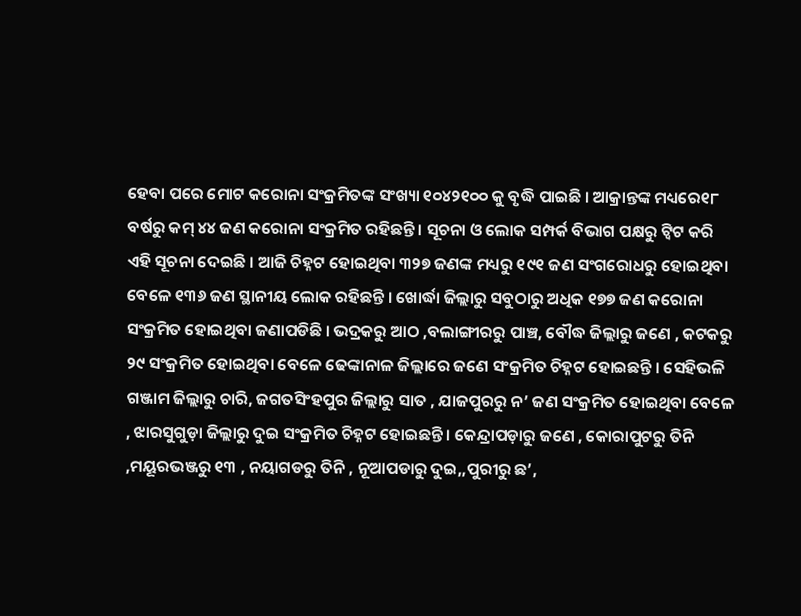ହେବା ପରେ ମୋଟ କରୋନା ସଂକ୍ରମିତଙ୍କ ସଂଖ୍ୟା ୧୦୪୨୧୦୦ କୁ ବୃଦ୍ଧି ପାଇଛି । ଆକ୍ରାନ୍ତଙ୍କ ମଧ୍ୟରେ୧୮ ବର୍ଷରୁ କମ୍ ୪୪ ଜଣ କରୋନା ସଂକ୍ରମିତ ରହିଛନ୍ତି । ସୂଚନା ଓ ଲୋକ ସମ୍ପର୍କ ବିଭାଗ ପକ୍ଷରୁ ଟ୍ୱିଟ କରି ଏହି ସୂଚନା ଦେଇଛି । ଆଜି ଚିହ୍ନଟ ହୋଇଥିବା ୩୨୭ ଜଣଙ୍କ ମଧ୍ୟରୁ ୧୯୧ ଜଣ ସଂଗରୋଧରୁ ହୋଇଥିବା ବେଳେ ୧୩୬ ଜଣ ସ୍ଥାନୀୟ ଲୋକ ରହିଛନ୍ତି । ଖୋର୍ଦ୍ଧା ଜିଲ୍ଲାରୁ ସବୁଠାରୁ ଅଧିକ ୧୭୭ ଜଣ କରୋନା ସଂକ୍ରମିତ ହୋଇଥିବା ଜଣାପଡିଛି । ଭଦ୍ରକରୁ ଆଠ ,ବଲାଙ୍ଗୀରରୁ ପାଞ୍ଚ, ବୌଦ୍ଧ ଜିଲ୍ଲାରୁ ଜଣେ , କଟକରୁ ୨୯ ସଂକ୍ରମିତ ହୋଇଥିବା ବେଳେ ଢେଙ୍କାନାଳ ଜିଲ୍ଲାରେ ଜଣେ ସଂକ୍ରମିତ ଚିହ୍ନଟ ହୋଇଛନ୍ତି । ସେହିଭଳି ଗଞ୍ଜାମ ଜିଲ୍ଲାରୁ ଚାରି, ଜଗତସିଂହପୁର ଜିଲ୍ଲାରୁ ସାତ , ଯାଜପୁରରୁ ନ’ ଜଣ ସଂକ୍ରମିତ ହୋଇଥିବା ବେଳେ , ଝାରସୁଗୁଡ଼ା ଜିଲ୍ଲାରୁ ଦୁଇ ସଂକ୍ରମିତ ଚିହ୍ନଟ ହୋଇଛନ୍ତି । କେନ୍ଦ୍ରାପଡ଼ାରୁ ଜଣେ , କୋରାପୁଟରୁ ତିନି ,ମୟୂରଭଞ୍ଜରୁ ୧୩ , ନୟାଗଡରୁ ତିନି , ନୂଆପଡାରୁ ଦୁଇ,,ପୁରୀରୁ ଛ’,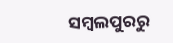ସମ୍ବଲପୁରରୁ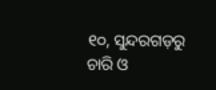୧୦, ସୁନ୍ଦରଗଡ଼ରୁ ଚାରି ଓ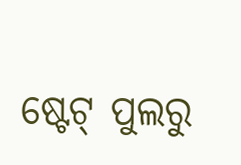ଷ୍ଟେଟ୍ ପୁଲରୁ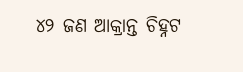୪୨ ଜଣ ଆକ୍ରାନ୍ତ ଚିହ୍ନଟ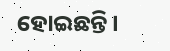ହୋଇଛନ୍ତି ।